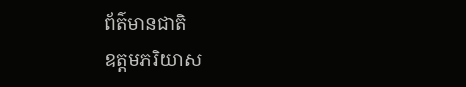ព័ត៌មានជាតិ
ឧត្តមភរិយាស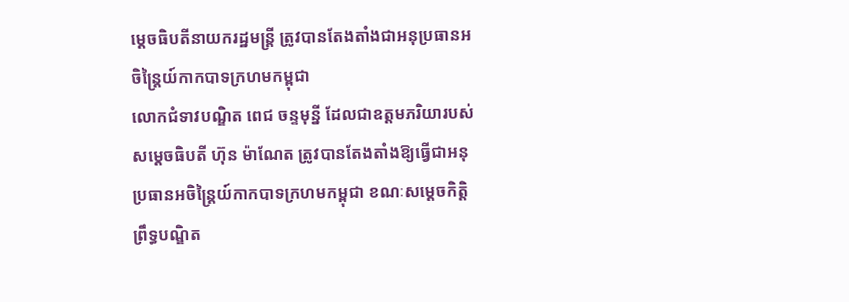ម្ដេចធិបតីនាយករដ្ឋមន្ត្រី ត្រូវបានតែងតាំងជាអនុប្រធានអចិន្ត្រៃយ៍កាកបាទក្រហមកម្ពុជា
លោកជំទាវបណ្ឌិត ពេជ ចន្ទមុន្នី ដែលជាឧត្តមភរិយារបស់សម្ដេចធិបតី ហ៊ុន ម៉ាណែត ត្រូវបានតែងតាំងឱ្យធ្វើជាអនុប្រធានអចិន្ត្រៃយ៍កាកបាទក្រហមកម្ពុជា ខណៈសម្ដេចកិត្តិព្រឹទ្ធបណ្ឌិត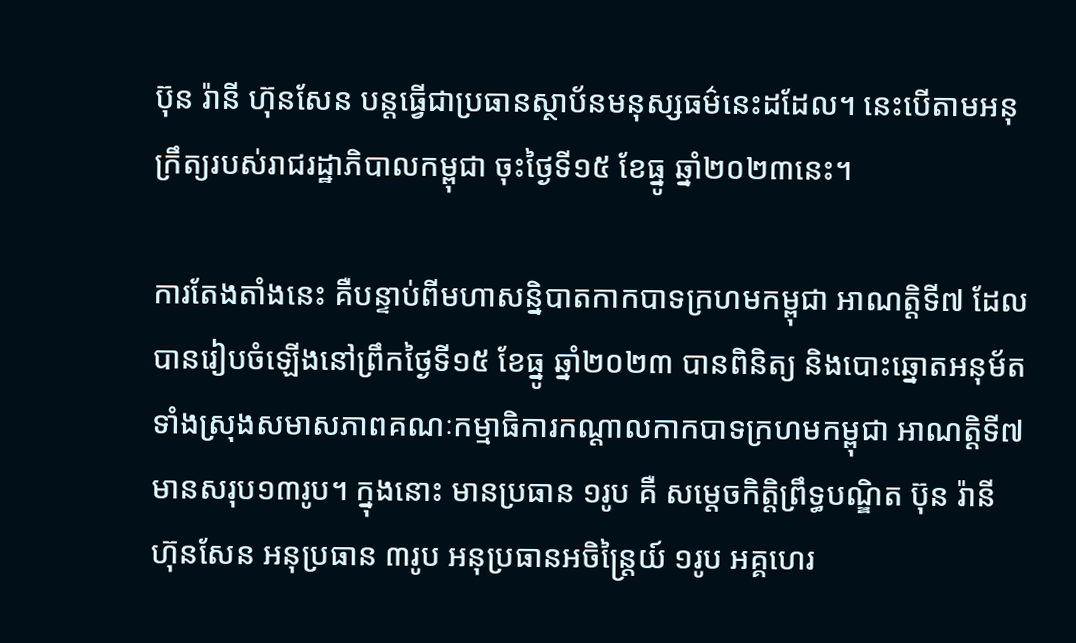ប៊ុន រ៉ានី ហ៊ុនសែន បន្តធ្វើជាប្រធានស្ថាប័នមនុស្សធម៌នេះដដែល។ នេះបើតាមអនុក្រឹត្យរបស់រាជរដ្ឋាភិបាលកម្ពុជា ចុះថ្ងៃទី១៥ ខែធ្នូ ឆ្នាំ២០២៣នេះ។

ការតែងតាំងនេះ គឺបន្ទាប់ពីមហាសន្និបាតកាកបាទក្រហមកម្ពុជា អាណត្តិទី៧ ដែលបានរៀបចំឡើងនៅព្រឹកថ្ងៃទី១៥ ខែធ្នូ ឆ្នាំ២០២៣ បានពិនិត្យ និងបោះឆ្នោតអនុម័តទាំងស្រុងសមាសភាពគណៈកម្មាធិការកណ្តាលកាកបាទក្រហមកម្ពុជា អាណត្តិទី៧ មានសរុប១៣រូប។ ក្នុងនោះ មានប្រធាន ១រូប គឺ សម្តេចកិត្តិព្រឹទ្ធបណ្ឌិត ប៊ុន រ៉ានី ហ៊ុនសែន អនុប្រធាន ៣រូប អនុប្រធានអចិន្ត្រៃយ៍ ១រូប អគ្គហេរ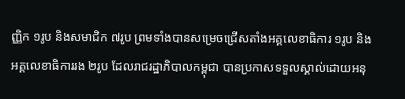ញ្ញិក ១រូប និងសមាជិក ៧រូប ព្រមទាំងបានសម្រេចជ្រើសតាំងអគ្គលេខាធិការ ១រូប និងអគ្គលេខាធិការរង ២រូប ដែលរាជរដ្ឋាភិបាលកម្ពុជា បានប្រកាសទទួលស្គាល់ដោយអនុ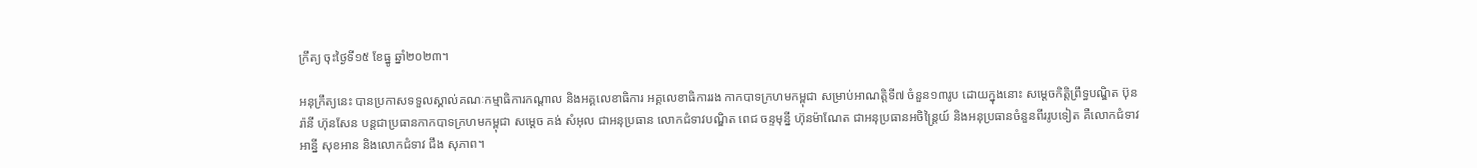ក្រឹត្យ ចុះថ្ងៃទី១៥ ខែធ្នូ ឆ្នាំ២០២៣។

អនុក្រឹត្យនេះ បានប្រកាសទទួលស្គាល់គណៈកម្មាធិការកណ្តាល និងអគ្គលេខាធិការ អគ្គលេខាធិការរង កាកបាទក្រហមកម្ពុជា សម្រាប់អាណត្តិទី៧ ចំនួន១៣រូប ដោយក្នុងនោះ សម្ដេចកិត្តិព្រឹទ្ធបណ្ឌិត ប៊ុន រ៉ានី ហ៊ុនសែន បន្តជាប្រធានកាកបាទក្រហមកម្ពុជា សម្ដេច គង់ សំអុល ជាអនុប្រធាន លោកជំទាវបណ្ឌិត ពេជ ចន្ទមុន្នី ហ៊ុនម៉ាណែត ជាអនុប្រធានអចិន្ត្រៃយ៍ និងអនុប្រធានចំនួនពីររូបទៀត គឺលោកជំទាវ អាន្នី សុខអាន និងលោកជំទាវ ជឹង សុភាព។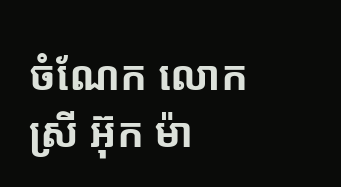ចំណែក លោកស្រី អ៊ុក ម៉ា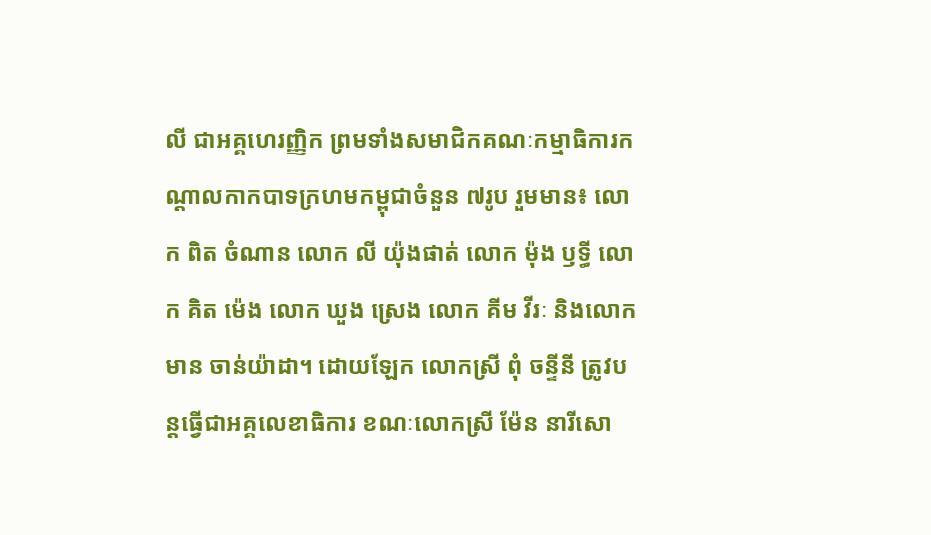លី ជាអគ្គហេរញ្ញិក ព្រមទាំងសមាជិកគណៈកម្មាធិការកណ្ដាលកាកបាទក្រហមកម្ពុជាចំនួន ៧រូប រួមមាន៖ លោក ពិត ចំណាន លោក លី យ៉ុងផាត់ លោក ម៉ុង ឫទ្ធី លោក គិត ម៉េង លោក ឃួង ស្រេង លោក គីម វីរៈ និងលោក មាន ចាន់យ៉ាដា។ ដោយឡែក លោកស្រី ពុំ ចន្ទីនី ត្រូវបន្តធ្វើជាអគ្គលេខាធិការ ខណៈលោកស្រី ម៉ែន នារីសោ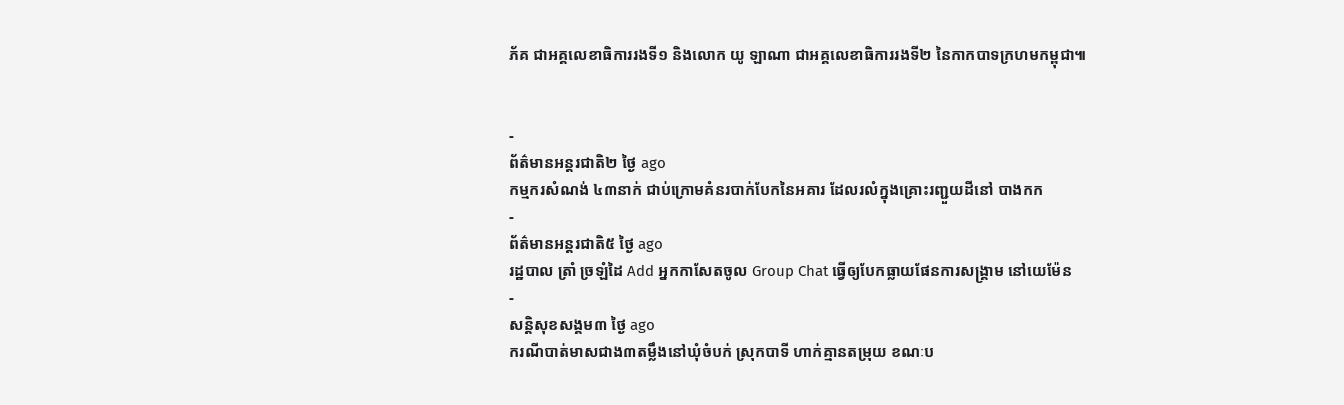ភ័គ ជាអគ្គលេខាធិការរងទី១ និងលោក យូ ឡាណា ជាអគ្គលេខាធិការរងទី២ នៃកាកបាទក្រហមកម្ពុជា៕


-
ព័ត៌មានអន្ដរជាតិ២ ថ្ងៃ ago
កម្មករសំណង់ ៤៣នាក់ ជាប់ក្រោមគំនរបាក់បែកនៃអគារ ដែលរលំក្នុងគ្រោះរញ្ជួយដីនៅ បាងកក
-
ព័ត៌មានអន្ដរជាតិ៥ ថ្ងៃ ago
រដ្ឋបាល ត្រាំ ច្រឡំដៃ Add អ្នកកាសែតចូល Group Chat ធ្វើឲ្យបែកធ្លាយផែនការសង្គ្រាម នៅយេម៉ែន
-
សន្តិសុខសង្គម៣ ថ្ងៃ ago
ករណីបាត់មាសជាង៣តម្លឹងនៅឃុំចំបក់ ស្រុកបាទី ហាក់គ្មានតម្រុយ ខណៈប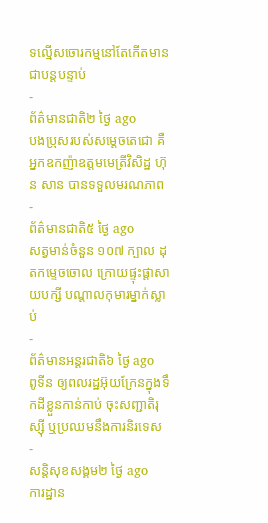ទល្មើសចោរកម្មនៅតែកើតមានជាបន្តបន្ទាប់
-
ព័ត៌មានជាតិ២ ថ្ងៃ ago
បងប្រុសរបស់សម្ដេចតេជោ គឺអ្នកឧកញ៉ាឧត្តមមេត្រីវិសិដ្ឋ ហ៊ុន សាន បានទទួលមរណភាព
-
ព័ត៌មានជាតិ៥ ថ្ងៃ ago
សត្វមាន់ចំនួន ១០៧ ក្បាល ដុតកម្ទេចចោល ក្រោយផ្ទុះផ្ដាសាយបក្សី បណ្តាលកុមារម្នាក់ស្លាប់
-
ព័ត៌មានអន្ដរជាតិ៦ ថ្ងៃ ago
ពូទីន ឲ្យពលរដ្ឋអ៊ុយក្រែនក្នុងទឹកដីខ្លួនកាន់កាប់ ចុះសញ្ជាតិរុស្ស៊ី ឬប្រឈមនឹងការនិរទេស
-
សន្តិសុខសង្គម២ ថ្ងៃ ago
ការដ្ឋាន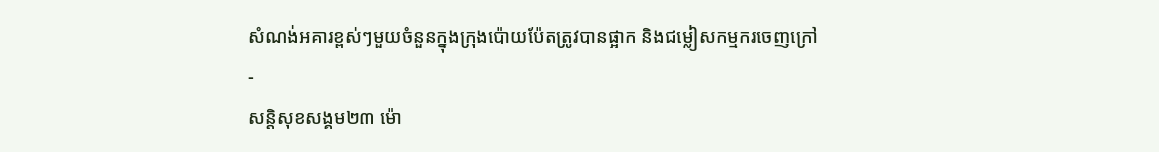សំណង់អគារខ្ពស់ៗមួយចំនួនក្នុងក្រុងប៉ោយប៉ែតត្រូវបានផ្អាក និងជម្លៀសកម្មករចេញក្រៅ
-
សន្តិសុខសង្គម២៣ ម៉ោ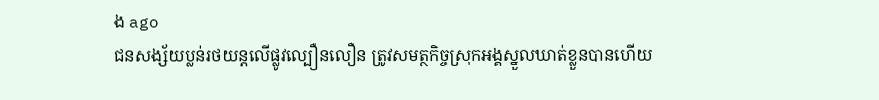ង ago
ជនសង្ស័យប្លន់រថយន្តលើផ្លូវល្បឿនលឿន ត្រូវសមត្ថកិច្ចស្រុកអង្គស្នួលឃាត់ខ្លួនបានហើយ